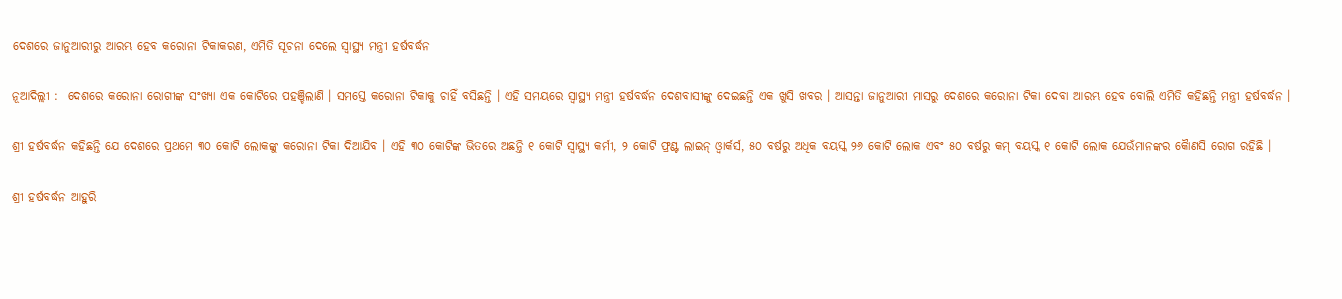ଦେଶରେ ଜାନୁଆରୀରୁ ଆରମ୍ଭ ହେବ କରୋନା ଟିକାକରଣ, ଏମିତି ସୂଚନା ଦେଲେ ସ୍ୱାସ୍ଥ୍ୟ ମନ୍ତ୍ରୀ ହର୍ଷବର୍ଦ୍ଧନ

ନୂଆଦିଲ୍ଲୀ :  ଦେଶରେ କରୋନା ରୋଗୀଙ୍କ ସଂଖ୍ୟା ଏକ କୋଟିରେ ପହଞ୍ଚିଲାଣି । ସମସ୍ତେ କରୋନା ଟିକାକୁ ଚାହିଁ ବସିଛନ୍ତି । ଏହି ସମୟରେ ସ୍ୱାସ୍ଥ୍ୟ ମନ୍ତ୍ରୀ ହର୍ଷବର୍ଦ୍ଧନ ଦେଶବାସୀଙ୍କୁ ଦେଇଛନ୍ତି ଏକ ଖୁସି ଖବର । ଆସନ୍ତା ଜାନୁଆରୀ ମାସରୁ ଦେଶରେ କରୋନା ଟିକା ଦେବା ଆରମ୍ଭ ହେବ ବୋଲି ଏମିତି କହିଛନ୍ତି ମନ୍ତ୍ରୀ ହର୍ଷବର୍ଦ୍ଧନ ।

ଶ୍ରୀ ହର୍ଷବର୍ଦ୍ଧନ କହିଛନ୍ତି ଯେ ଦେଶରେ ପ୍ରଥମେ ୩୦ କୋଟି ଲୋକଙ୍କୁ କରୋନା ଟିକା ଦିଆଯିବ । ଏହି ୩୦ କୋଟିଙ୍କ ଭିତରେ ଅଛନ୍ତି ୧ କୋଟି ସ୍ୱାସ୍ଥ୍ୟ କର୍ମୀ, ୨ କୋଟି ଫ୍ରଣ୍ଟ ଲାଇନ୍‌ ଓ୍ଵାର୍କର୍ସ, ୫୦ ବର୍ଷରୁ ଅଧିକ ବୟସ୍କ ୨୬ କୋଟି ଲୋକ ଏବଂ ୫୦ ବର୍ଷରୁ କମ୍‌ ବୟସ୍କ ୧ କୋଟି ଲୋକ ଯେଉଁମାନଙ୍କର କୈାଣସି ରୋଗ ରହିଛି ।

ଶ୍ରୀ ହର୍ଷବର୍ଦ୍ଧନ ଆହୁରି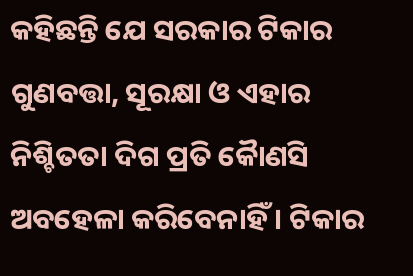କହିଛନ୍ତି ଯେ ସରକାର ଟିକାର ଗୁଣବତ୍ତା, ସୂରକ୍ଷା ଓ ଏହାର ନିଶ୍ଚିତତା ଦିଗ ପ୍ରତି କୈାଣସି ଅବହେଳା କରିବେନାହିଁ । ଟିକାର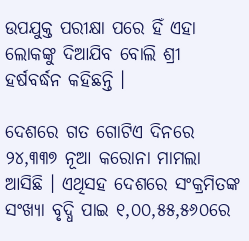ଉପଯୁକ୍ତ ପରୀକ୍ଷା ପରେ ହିଁ ଏହା ଲୋକଙ୍କୁ ଦିଆଯିବ ବୋଲି ଶ୍ରୀ ହର୍ଷବର୍ଦ୍ଧନ କହିଛନ୍ତି ।

ଦେଶରେ ଗତ ଗୋଟିଏ ଦିନରେ ୨୪,୩୩୭ ନୂଆ କରୋନା ମାମଲା ଆସିଛି । ଏଥିସହ ଦେଶରେ ସଂକ୍ରମିତଙ୍କ ସଂଖ୍ୟା ବୃଦ୍ଧି ପାଇ ୧,୦୦,୫୫,୫୬୦ରେ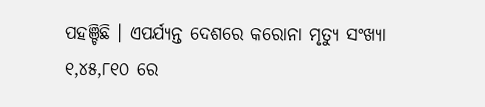ପହଞ୍ଚିଛି । ଏପର୍ଯ୍ୟନ୍ତ ଦେଶରେ କରୋନା ମୃତ୍ୟୁ ସଂଖ୍ୟା ୧,୪୫,୮୧୦ ରେ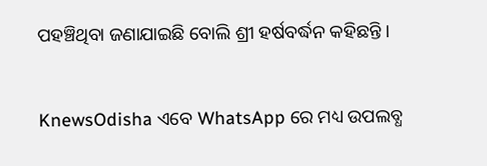ପହଞ୍ଚିଥିବା ଜଣାଯାଇଛି ବୋଲି ଶ୍ରୀ ହର୍ଷବର୍ଦ୍ଧନ କହିଛନ୍ତି ।


KnewsOdisha ଏବେ WhatsApp ରେ ମଧ୍ୟ ଉପଲବ୍ଧ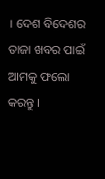। ଦେଶ ବିଦେଶର ତାଜା ଖବର ପାଇଁ ଆମକୁ ଫଲୋ କରନ୍ତୁ ।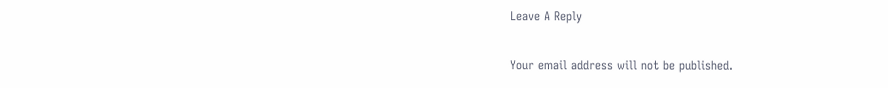Leave A Reply

Your email address will not be published.